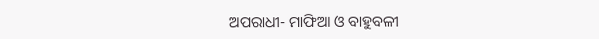ଅପରାଧୀ- ମାଫିଆ ଓ ବାହୁବଳୀ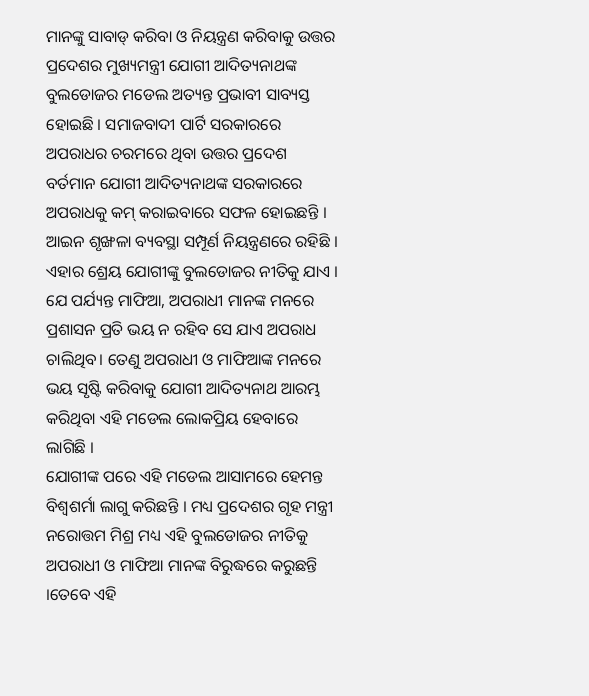ମାନଙ୍କୁ ସାବାଡ୍ କରିବା ଓ ନିୟନ୍ତ୍ରଣ କରିବାକୁ ଉତ୍ତର ପ୍ରଦେଶର ମୁଖ୍ୟମନ୍ତ୍ରୀ ଯୋଗୀ ଆଦିତ୍ୟନାଥଙ୍କ ବୁଲଡୋଜର ମଡେଲ ଅତ୍ୟନ୍ତ ପ୍ରଭାବୀ ସାବ୍ୟସ୍ତ ହୋଇଛି । ସମାଜବାଦୀ ପାର୍ଟି ସରକାରରେ ଅପରାଧର ଚରମରେ ଥିବା ଉତ୍ତର ପ୍ରଦେଶ ବର୍ତମାନ ଯୋଗୀ ଆଦିତ୍ୟନାଥଙ୍କ ସରକାରରେ ଅପରାଧକୁ କମ୍ କରାଇବାରେ ସଫଳ ହୋଇଛନ୍ତି । ଆଇନ ଶୃଙ୍ଖଳା ବ୍ୟବସ୍ଥା ସମ୍ପୂର୍ଣ ନିୟନ୍ତ୍ରଣରେ ରହିଛି । ଏହାର ଶ୍ରେୟ ଯୋଗୀଙ୍କୁ ବୁଲଡୋଜର ନୀତିକୁ ଯାଏ । ଯେ ପର୍ଯ୍ୟନ୍ତ ମାଫିଆ, ଅପରାଧୀ ମାନଙ୍କ ମନରେ ପ୍ରଶାସନ ପ୍ରତି ଭୟ ନ ରହିବ ସେ ଯାଏ ଅପରାଧ ଚାଲିଥିବ। ତେଣୁ ଅପରାଧୀ ଓ ମାଫିଆଙ୍କ ମନରେ ଭୟ ସୃଷ୍ଟି କରିବାକୁ ଯୋଗୀ ଆଦିତ୍ୟନାଥ ଆରମ୍ଭ କରିଥିବା ଏହି ମଡେଲ ଲୋକପ୍ରିୟ ହେବାରେ ଲାଗିଛି ।
ଯୋଗୀଙ୍କ ପରେ ଏହି ମଡେଲ ଆସାମରେ ହେମନ୍ତ ବିଶ୍ୱଶର୍ମା ଲାଗୁ କରିଛନ୍ତି । ମଧ୍ୟ ପ୍ରଦେଶର ଗୃହ ମନ୍ତ୍ରୀ ନରୋତ୍ତମ ମିଶ୍ର ମଧ୍ୟ ଏହି ବୁଲଡୋଜର ନୀତିକୁ ଅପରାଧୀ ଓ ମାଫିଆ ମାନଙ୍କ ବିରୁଦ୍ଧରେ କରୁଛନ୍ତି ।ତେବେ ଏହି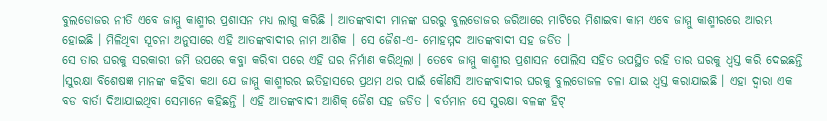ବୁଲଡୋଜର ନୀତି ଏବେ ଜାମ୍ମୁ କାଶ୍ମୀର ପ୍ରଶାସନ ମଧ୍ୟ ଲାଗୁ କରିଛି । ଆତଙ୍କବାଦୀ ମାନଙ୍କ ଘରରୁ ବୁଲଡୋଜର ଜରିଆରେ ମାଟିରେ ମିଶାଇବା କାମ ଏବେ ଜାମ୍ମୁ କାଶ୍ମୀରରେ ଆରମ୍ଭ ହୋଇଛି । ମିଳିଥିବା ସୂଚନା ଅନୁସାରେ ଏହି ଆତଙ୍କବାଦୀର ନାମ ଆଶିକ । ସେ ଜୈଶ-ଏ- ମୋହମ୍ମଦ ଆତଙ୍କବାଦୀ ସହ ଜଡିତ ।
ସେ ତାର ଘରକୁ ସରକାରୀ ଜମି ଉପରେ କବ୍ଜା କରିବା ପରେ ଏହି ଘର ନିର୍ମାଣ କରିଥିଲା । ତେବେ ଜାମ୍ମୁ କାଶ୍ମୀର ପ୍ରଶାସନ ପୋଲିସ ସହିତ ଉପସ୍ଥିତ ରହି ତାର ଘରକୁ ଧ୍ବସ୍ତ କରି ଦେଇଛନ୍ତି ।ସୁରକ୍ଷା ବିଶେଷଜ୍ଞ ମାନଙ୍କ କହିବା କଥା ଯେ ଜାମ୍ମୁ କାଶ୍ମୀରର ଇତିହାସରେ ପ୍ରଥମ ଥର ପାଇଁ କୌଣସି ଆତଙ୍କବାଦୀର ଘରକୁ ବୁଲଡୋଜଳ ଚଳା ଯାଇ ଧ୍ୱସ୍ତ କରାଯାଇଛି । ଏହା ଦ୍ୱାରା ଏକ ବଡ ବାର୍ତା ଦିଆଯାଇଥିବା ସେମାନେ କହିଛନ୍ତି । ଏହି ଆତଙ୍କବାଦୀ ଆଶିକ୍ ଜୈଶ ସହ ଜଡିତ । ବର୍ତମାନ ସେ ସୁରକ୍ଷା ବଳଙ୍କ ହିଟ୍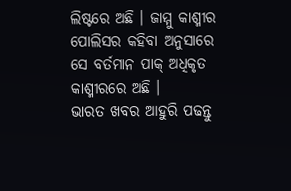ଲିଷ୍ଟରେ ଅଛି । ଜାମ୍ମୁ କାଶ୍ମୀର ପୋଲିସର କହିବା ଅନୁସାରେ ସେ ବର୍ତମାନ ପାକ୍ ଅଧିକୃତ କାଶ୍ମୀରରେ ଅଛି ।
ଭାରତ ଖବର ଆହୁରି ପଢନ୍ତୁ